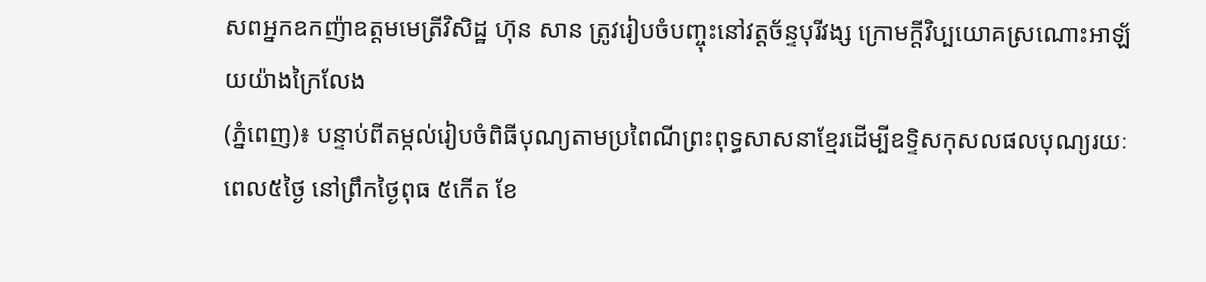សពអ្នកឧកញ៉ាឧត្តមមេត្រីវិសិដ្ឋ ហ៊ុន សាន ត្រូវរៀបចំបញ្ចុះនៅវត្តច័ន្ទបុរីវង្ស ក្រោមក្តីវិប្បយោគស្រណោះអាឡ័យយ៉ាងក្រៃលែង
(ភ្នំពេញ)៖ បន្ទាប់ពីតម្កល់រៀបចំពិធីបុណ្យតាមប្រពៃណីព្រះពុទ្ធសាសនាខ្មែរដើម្បីឧទ្ទិសកុសលផលបុណ្យរយៈពេល៥ថ្ងៃ នៅព្រឹកថ្ងៃពុធ ៥កើត ខែ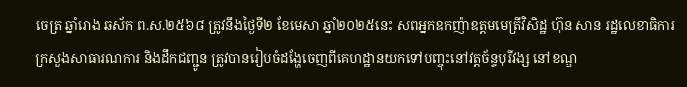ចេត្រ ឆ្នាំរោង ឆស័ក ព.ស.២៥៦៨ ត្រូវនឹងថ្ងៃទី២ ខែមេសា ឆ្នាំ២០២៥នេះ សពអ្នកឧកញ៉ាឧត្តមមេត្រីវិសិដ្ឋ ហ៊ុន សាន រដ្ឋលេខាធិការក្រសួងសាធារណការ និងដឹកជញ្ជូន ត្រូវបានរៀបចំដង្ហែចេញពីគេហដ្ឋានយកទៅបញ្ចុះនៅវត្តច័ន្ទបុរីវង្ស នៅខណ្ឌ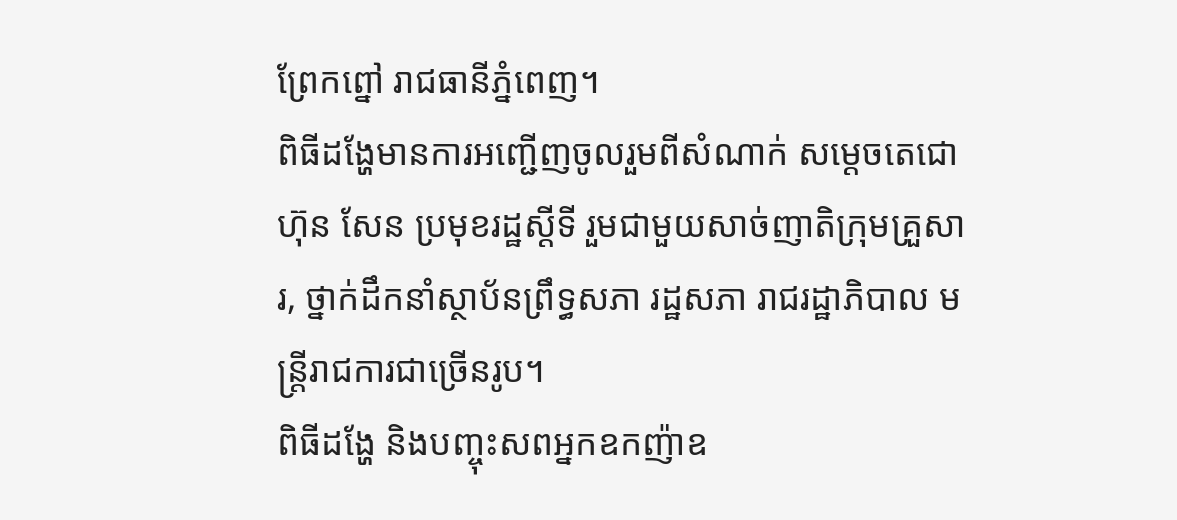ព្រែកព្នៅ រាជធានីភ្នំពេញ។
ពិធីដង្ហែមានការអញ្ជើញចូលរួមពីសំណាក់ សម្ដេចតេជោ ហ៊ុន សែន ប្រមុខរដ្ឋស្ដីទី រួមជាមួយសាច់ញាតិក្រុមគ្រួសារ, ថ្នាក់ដឹកនាំស្ថាប័នព្រឹទ្ធសភា រដ្ឋសភា រាជរដ្ឋាភិបាល មន្ត្រីរាជការជាច្រើនរូប។
ពិធីដង្ហែ និងបញ្ចុះសពអ្នកឧកញ៉ាឧ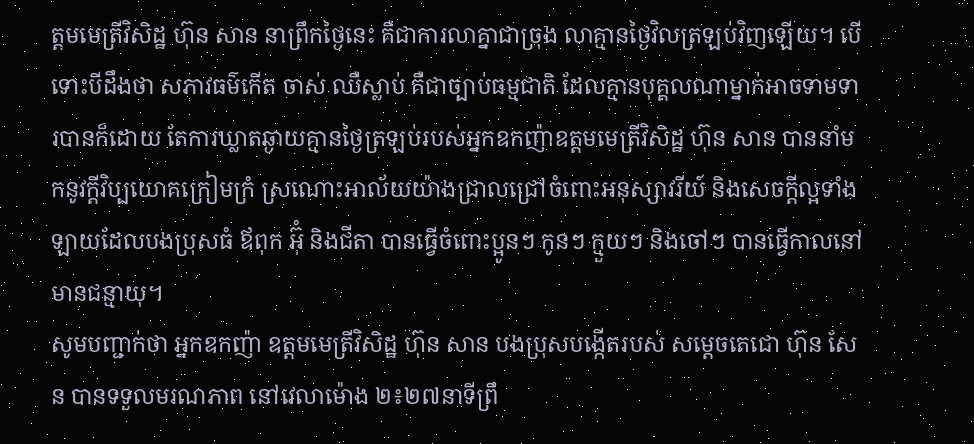ត្តមមេត្រីវិសិដ្ឋ ហ៊ុន សាន នាព្រឹកថ្ងៃនេះ គឺជាការលាគ្នាជាច្រុង លាគ្មានថ្ងៃវិលត្រឡប់វិញឡើយ។ បើទោះបីដឹងថា សភាវធម៌កើត ចាស់ ឈឺស្លាប់ គឺជាច្បាប់ធម្មជាតិ ដែលគ្មានបុគ្គលណាម្នាក់អាចទាមទារបានក៏ដោយ តែការឃ្លាតឆ្ងាយគ្មានថ្ងៃត្រឡប់របស់អ្នកឧកញ៉ាឧត្តមមេត្រីវិសិដ្ឋ ហ៊ុន សាន បាននាំមកនូវក្តីវិប្បយោគក្រៀមក្រំ ស្រណោះអាល័យយ៉ាងជ្រាលជ្រៅចំពោះអនុស្សាវរីយ៍ និងសេចក្តីល្អទាំងឡាយដែលបងប្រុសធំ ឪពុក អ៊ុំ និងជីតា បានធ្វើចំពោះប្អូនៗ កូនៗ ក្មួយៗ និងចៅៗ បានធ្វើកាលនៅមានជន្មាយុ។
សូមបញ្ជាក់ថា អ្នកឧកញ៉ា ឧត្តមមេត្រីវិសិដ្ឋ ហ៊ុន សាន បងប្រុសបង្កើតរបស់ សម្តេចតេជោ ហ៊ុន សែន បានទទួលមរណភាព នៅវេលាម៉ោង ២៖២៧នាទីព្រឹ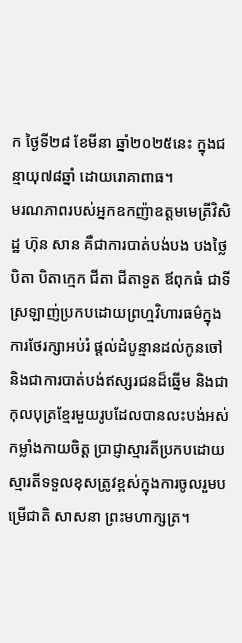ក ថ្ងៃទី២៨ ខែមីនា ឆ្នាំ២០២៥នេះ ក្នុងជន្មាយុ៧៨ឆ្នាំ ដោយរោគាពាធ។
មរណភាពរបស់អ្នកឧកញ៉ាឧត្តមមេត្រីវិសិដ្ឋ ហ៊ុន សាន គឺជាការបាត់បង់បង បងថ្លៃ បិតា បិតាក្មេក ជីតា ជីតាទួត ឪពុកធំ ជាទីស្រឡាញ់ប្រកបដោយព្រហ្មវិហារធម៌ក្នុងការថែរក្សាអប់រំ ផ្ដល់ដំបូន្មានដល់កូនចៅ និងជាការបាត់បង់ឥស្សរជនដ៏ឆ្នើម និងជាកុលបុត្រខ្មែរមួយរូបដែលបានលះបង់អស់កម្លាំងកាយចិត្ត ប្រាជ្ញាស្មារតីប្រកបដោយស្មារតីទទួលខុសត្រូវខ្ពស់ក្នុងការចូលរួមបម្រើជាតិ សាសនា ព្រះមហាក្សត្រ។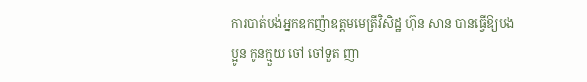ការបាត់បង់អ្នកឧកញ៉ាឧត្តមមេត្រីវិសិដ្ឋ ហ៊ុន សាន បានធ្វើឱ្យបងប្អូន កូនក្មួយ ចៅ ចៅទួត ញា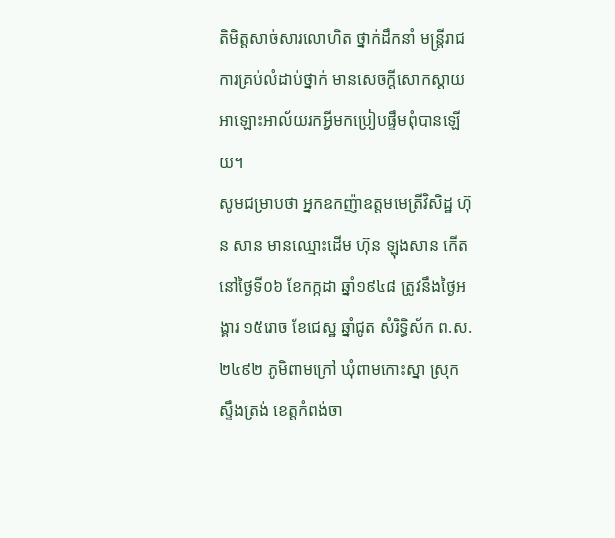តិមិត្តសាច់សារលោហិត ថ្នាក់ដឹកនាំ មន្ត្រីរាជការគ្រប់លំដាប់ថ្នាក់ មានសេចក្តីសោកស្ដាយអាឡោះអាល័យរកអ្វីមកប្រៀបផ្ទឹមពុំបានឡើយ។
សូមជម្រាបថា អ្នកឧកញ៉ាឧត្តមមេត្រីវិសិដ្ឋ ហ៊ុន សាន មានឈ្មោះដើម ហ៊ុន ឡុងសាន កើតនៅថ្ងៃទី០៦ ខែកក្កដា ឆ្នាំ១៩៤៨ ត្រូវនឹងថ្ងៃអង្គារ ១៥រោច ខែជេស្ឋ ឆ្នាំជូត សំរិទ្ធិស័ក ព.ស. ២៤៩២ ភូមិពាមក្រៅ ឃុំពាមកោះស្នា ស្រុកស្ទឹងត្រង់ ខេត្តកំពង់ចា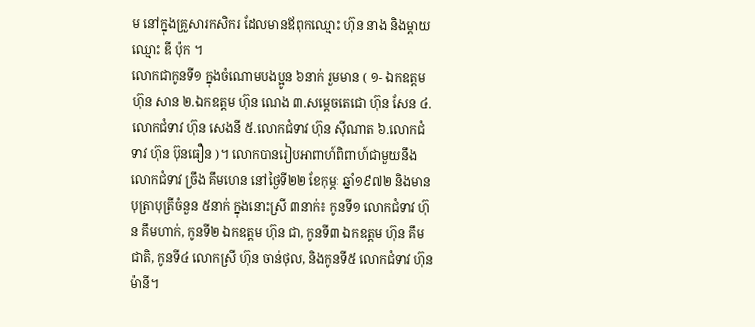ម នៅក្នុងគ្រួសារកសិករ ដែលមានឪពុកឈ្មោះ ហ៊ុន នាង និងម្ដាយឈ្មោះ ឌី ប៉ុក ។
លោកជាកូនទី១ ក្នុងចំណោមបងប្អូន ៦នាក់ រួមមាន ( ១- ឯកឧត្ដម ហ៊ុន សាន ២.ឯកឧត្ដម ហ៊ុន ណេង ៣.សម្ដេចតេជោ ហ៊ុន សែន ៤.លោកជំទាវ ហ៊ុន សេងនី ៥.លោកជំទាវ ហ៊ុន ស៊ីណាត ៦.លោកជំទាវ ហ៊ុន ប៊ុនធឿន )។ លោកបានរៀបអាពាហ៍ពិពាហ៍ជាមួយនឹង លោកជំទាវ ច្រឹង គឹមហេន នៅថ្ងៃទី២២ ខែកុម្ភៈ ឆ្នាំ១៩៧២ និងមានបុត្រាបុត្រីចំនួន ៥នាក់ ក្នុងនោះស្រី ៣នាក់៖ កូនទី១ លោកជំទាវ ហ៊ុន គឹមហាក់, កូនទី២ ឯកឧត្តម ហ៊ុន ជា, កូនទី៣ ឯកឧត្តម ហ៊ុន គឹមជាតិ, កូនទី៤ លោកស្រី ហ៊ុន ចាន់ថុល, និងកូនទី៥ លោកជំទាវ ហ៊ុន ម៉ានី។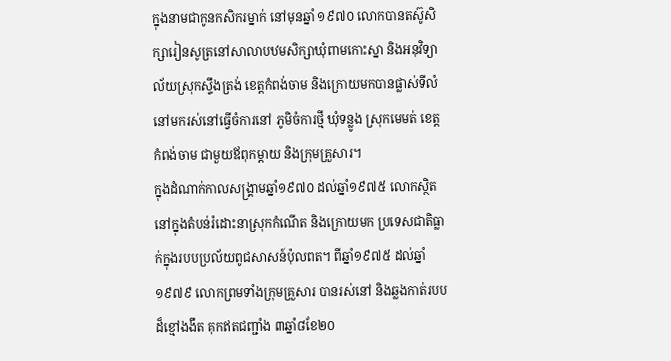ក្នុងនាមជាកូនកសិករម្នាក់ នៅមុនឆ្នាំ ១៩៧០ លោកបានតស៊ូសិក្សារៀនសូត្រនៅសាលាបឋមសិក្សាឃុំពាមកោះស្នា និងអនុវិទ្យាល័យស្រុកស្ទឹងត្រង់ ខេត្តកំពង់ចាម និងក្រោយមកបានផ្លាស់ទីលំនៅមករស់នៅធ្វើចំការនៅ ភូមិចំការថ្មី ឃុំទន្លូង ស្រុកមេមត់ ខេត្តកំពង់ចាម ជាមួយឪពុកម្តាយ និងក្រុមគ្រួសារ។
ក្នុងដំណាក់កាលសង្គ្រាមឆ្នាំ១៩៧០ ដល់ឆ្នាំ១៩៧៥ លោកស្ថិតនៅក្នុងតំបន់រំដោះនាស្រុកកំណើត និងក្រោយមក ប្រទេសជាតិធ្លាក់ក្នុងរបបប្រល័យពូជសាសន៍ប៉ុលពត។ ពីឆ្នាំ១៩៧៥ ដល់ឆ្នាំ១៩៧៩ លោកព្រមទាំងក្រុមគ្រួសារ បានរស់នៅ និងឆ្លងកាត់របបដ៏ខ្មៅងងឹត គុកឥតជញ្ជាំង ៣ឆ្នាំ៨ខែ២០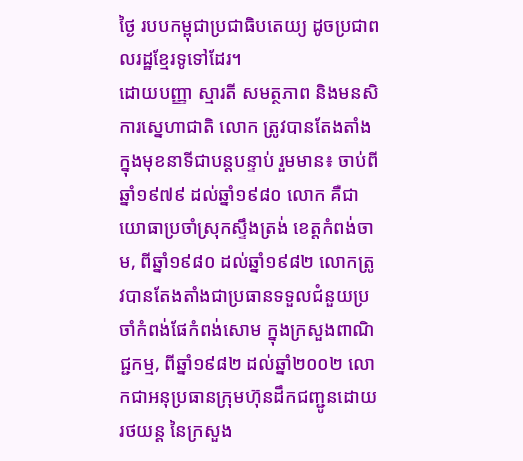ថ្ងៃ របបកម្ពុជាប្រជាធិបតេយ្យ ដូចប្រជាពលរដ្ឋខ្មែរទូទៅដែរ។
ដោយបញ្ញា ស្មារតី សមត្ថភាព និងមនសិការស្នេហាជាតិ លោក ត្រូវបានតែងតាំងក្នុងមុខនាទីជាបន្តបន្ទាប់ រួមមាន៖ ចាប់ពីឆ្នាំ១៩៧៩ ដល់ឆ្នាំ១៩៨០ លោក គឺជាយោធាប្រចាំស្រុកស្ទឹងត្រង់ ខេត្តកំពង់ចាម, ពីឆ្នាំ១៩៨០ ដល់ឆ្នាំ១៩៨២ លោកត្រូវបានតែងតាំងជាប្រធានទទួលជំនួយប្រចាំកំពង់ផែកំពង់សោម ក្នុងក្រសួងពាណិជ្ជកម្ម, ពីឆ្នាំ១៩៨២ ដល់ឆ្នាំ២០០២ លោកជាអនុប្រធានក្រុមហ៊ុនដឹកជញ្ជូនដោយរថយន្ត នៃក្រសួង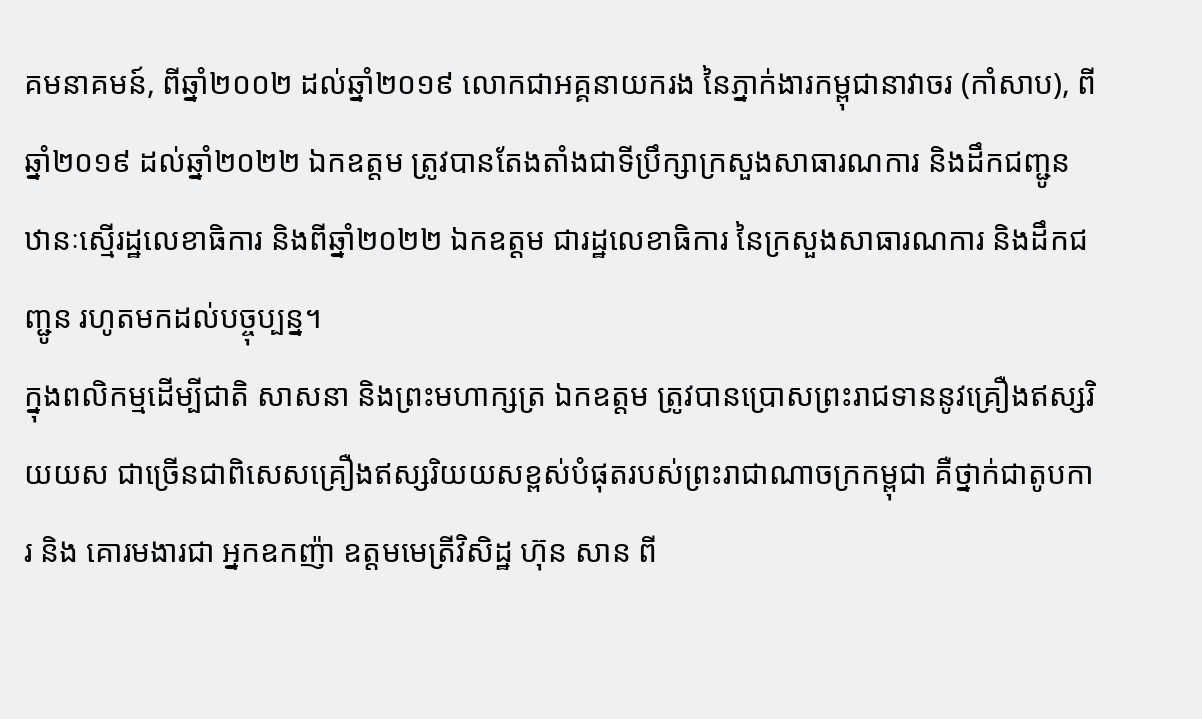គមនាគមន៍, ពីឆ្នាំ២០០២ ដល់ឆ្នាំ២០១៩ លោកជាអគ្គនាយករង នៃភ្នាក់ងារកម្ពុជានាវាចរ (កាំសាប), ពីឆ្នាំ២០១៩ ដល់ឆ្នាំ២០២២ ឯកឧត្តម ត្រូវបានតែងតាំងជាទីប្រឹក្សាក្រសួងសាធារណការ និងដឹកជញ្ជូន ឋានៈស្មើរដ្ឋលេខាធិការ និងពីឆ្នាំ២០២២ ឯកឧត្តម ជារដ្ឋលេខាធិការ នៃក្រសួងសាធារណការ និងដឹកជញ្ជូន រហូតមកដល់បច្ចុប្បន្ន។
ក្នុងពលិកម្មដើម្បីជាតិ សាសនា និងព្រះមហាក្សត្រ ឯកឧត្តម ត្រូវបានប្រោសព្រះរាជទាននូវគ្រឿងឥស្សរិយយស ជាច្រើនជាពិសេសគ្រឿងឥស្សរិយយសខ្ពស់បំផុតរបស់ព្រះរាជាណាចក្រកម្ពុជា គឺថ្នាក់ជាតូបការ និង គោរមងារជា អ្នកឧកញ៉ា ឧត្តមមេត្រីវិសិដ្ឋ ហ៊ុន សាន ពី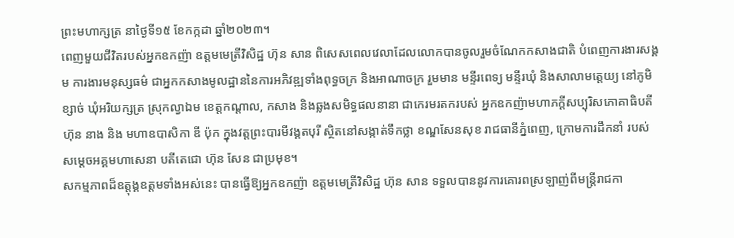ព្រះមហាក្សត្រ នាថ្ងៃទី១៥ ខែកក្កដា ឆ្នាំ២០២៣។
ពេញមួយជីវិតរបស់អ្នកឧកញ៉ា ឧត្តមមេត្រីវិសិដ្ឋ ហ៊ុន សាន ពិសេសពេលវេលាដែលលោកបានចូលរួមចំណែកកសាងជាតិ បំពេញការងារសង្គម ការងារមនុស្សធម៌ ជាអ្នកកសាងមូលដ្ឋាននៃការអភិវឌ្ឍទាំងពុទ្ធចក្រ និងអាណាចក្រ រួមមាន មន្ទីរពេទ្យ មន្ទីរឃុំ និងសាលាមតេ្តយ្យ នៅភូមិខ្សាច់ ឃុំអរិយក្សត្រ ស្រុកល្វាឯម ខេត្តកណ្ដាល, កសាង និងឆ្លងសមិទ្ធផលនានា ជាកេរមរតករបស់ អ្នកឧកញ៉ាមហាភក្តីសប្បុរិសភោគាធិបតី ហ៊ុន នាង និង មហាឧបាសិកា ឌី ប៉ុក ក្នុងវត្តព្រះបារមីវង្គតបុរី ស្ថិតនៅសង្កាត់ទឹកថ្លា ខណ្ឌសែនសុខ រាជធានីភ្នំពេញ, ក្រោមការដឹកនាំ របស់ សម្ដេចអគ្គមហាសេនា បតីតេជោ ហ៊ុន សែន ជាប្រមុខ។
សកម្មភាពដ៏ឧត្តុង្គឧត្តមទាំងអស់នេះ បានធ្វើឱ្យអ្នកឧកញ៉ា ឧត្តមមេត្រីវិសិដ្ឋ ហ៊ុន សាន ទទួលបាននូវការគោរពស្រឡាញ់ពីមន្ត្រីរាជកា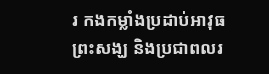រ កងកម្លាំងប្រដាប់អាវុធ ព្រះសង្ឃ និងប្រជាពលរ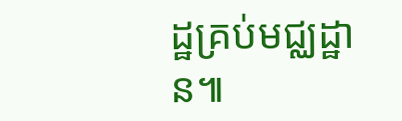ដ្ឋគ្រប់មជ្ឈដ្ឋាន៕